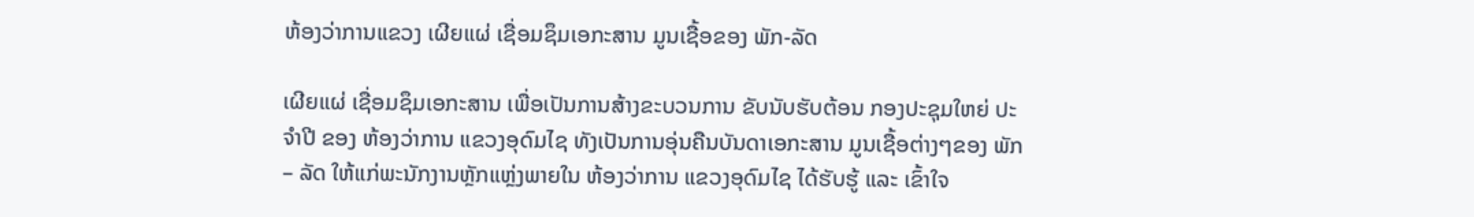ຫ້ອງວ່າການແຂວງ ເຜີຍແຜ່ ເຊື່ອມຊຶມເອກະສານ ມູນເຊື້ອຂອງ ພັກ-ລັດ

ເຜີຍແຜ່ ເຊື່ອມຊຶມເອກະສານ ເພື່ອເປັນການສ້າງຂະບວນການ ຂັບນັບຮັບຕ້ອນ ກອງປະຊຸມໃຫຍ່ ປະຈຳປີ ຂອງ ຫ້ອງວ່າການ ແຂວງອຸດົມໄຊ ທັງເປັນການອຸ່ນຄືນບັນດາເອກະສານ ມູນເຊື້ອຕ່າງໆຂອງ ພັກ – ລັດ ໃຫ້ແກ່ພະນັກງານຫຼັກແຫຼ່ງພາຍໃນ ຫ້ອງວ່າການ ແຂວງອຸດົມໄຊ ໄດ້ຮັບຮູ້ ແລະ ເຂົ້າໃຈ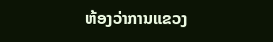ຫ້ອງວ່າການແຂວງ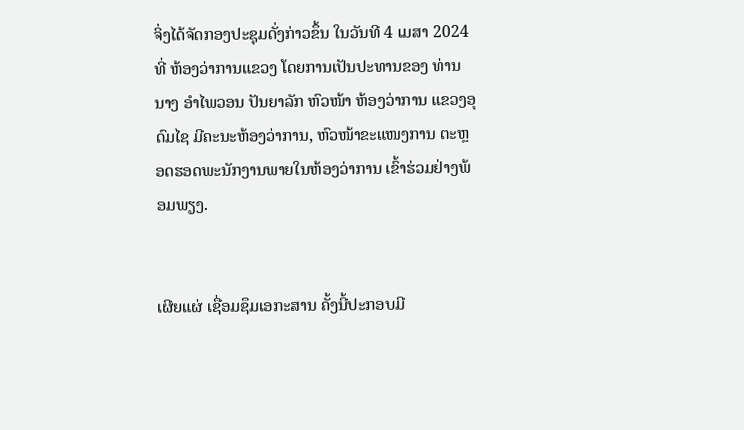ຈິ່ງໄດ້ຈັດກອງປະຊຸມດັ່ງກ່າວຂຶ້ນ ໃນວັນທີ 4 ເມສາ 2024 ທີ່ ຫ້ອງວ່າການແຂວງ ໂດຍການເປັນປະທານຂອງ ທ່ານ ນາງ ອຳໄພວອນ ປັນຍາລັກ ຫົວໜ້າ ຫ້ອງວ່າການ ແຂວງອຸດົມໄຊ ມີຄະນະຫ້ອງວ່າການ, ຫົວໜ້າຂະແໜງການ ຕະຫຼອດຮອດພະນັກງານພາຍໃນຫ້ອງວ່າການ ເຂົ້າຮ່ວມຢ່າງພ້ອມພຽງ.


ເຜີຍແຜ່ ເຊື່ອມຊຶມເອກະສານ ຄັ້ງນີ້ປະກອບມີ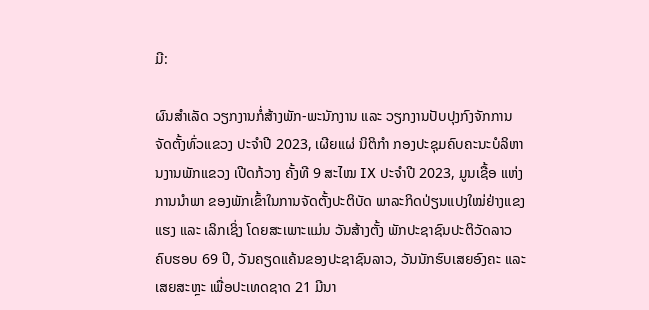ມີ:

ຜົນສຳເລັດ ວຽກງານກໍ່ສ້າງພັກ-ພະນັກງານ ແລະ ວຽກງານປັບປຸງກົງຈັກການຈັດຕັ້ງທົ່ວແຂວງ ປະຈຳປີ 2023, ເຜີຍແຜ່ ນິຕິກຳ ກອງປະຊຸມຄົບຄະນະບໍລິຫານງານພັກແຂວງ ເປີດກ້ວາງ ຄັ້ງທີ 9 ສະໄໝ IX ປະຈຳປີ 2023, ມູນເຊື້ອ ແຫ່ງ ການນຳພາ ຂອງພັກເຂົ້າໃນການຈັດຕັ້ງປະຕິບັດ ພາລະກິດປ່ຽນແປງໃໝ່ຢ່າງແຂງແຮງ ແລະ ເລິກເຊິ່ງ ໂດຍສະເພາະແມ່ນ ວັນສ້າງຕັ້ງ ພັກປະຊາຊົນປະຕິວັດລາວ ຄົບຮອບ 69 ປີ, ວັນຄຽດແຄ້ນຂອງປະຊາຊົນລາວ, ວັນນັກຮົບເສຍອົງຄະ ແລະ ເສຍສະຫຼະ ເພື່ອປະເທດຊາດ 21 ມີນາ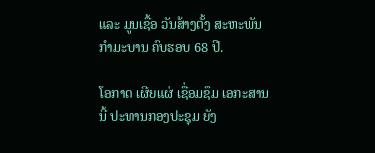ແລະ ມູນເຊື້ອ ວັນສ້າງຕັ້ງ ສະຫະພັນກຳມະບານ ຄົບຮອບ 68 ປີ.

ໂອກາດ ເຜີຍແຜ່ ເຊື່ອມຊຶມ ເອກະສານ ນີ້ ປະທານກອງປະຊຸມ ຍັງ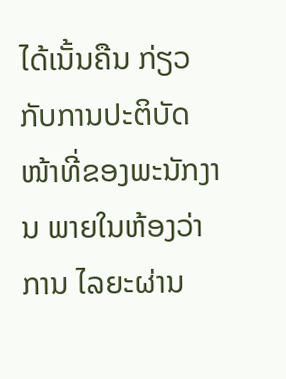ໄດ້ເນັ້ນຄືນ ກ່ຽວກັບການປະຕິບັດໜ້າທີ່ຂອງພະນັກງານ ພາຍໃນຫ້ອງວ່າການ ໄລຍະຜ່ານ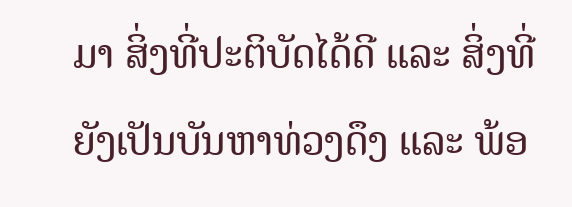ມາ ສິ່ງທີ່ປະຕິບັດໄດ້ດີ ແລະ ສິ່ງທີ່ຍັງເປັນບັນຫາທ່ວງດຶງ ແລະ ພ້ອ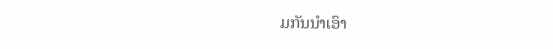ມກັນນຳເອົາ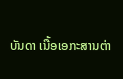ບັນດາ ເນື້ອເອກະສານຕ່າ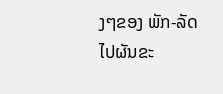ງໆຂອງ ພັກ-ລັດ ໄປຜັນຂະ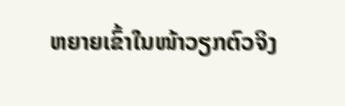ຫຍາຍເຂົ້າໃນໜ້າວຽກຕົວຈິງ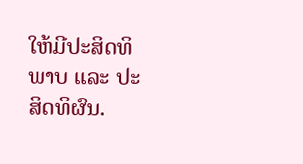ໃຫ້ມີປະສິດທິພາບ ແລະ ປະສິດທິຜົນ.